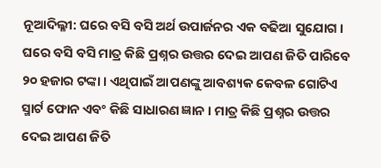ନୂଆଦିଲ୍ଳୀ: ଘରେ ବସି ବସି ଅର୍ଥ ଉପାର୍ଜନର ଏକ ବଢିଆ ସୁଯୋଗ । ଘରେ ବସି ବସି ମାତ୍ର କିଛି ପ୍ରଶ୍ନର ଉତ୍ତର ଦେଇ ଆପଣ ଜିତି ପାରିବେ ୨୦ ହଜାର ଟଙ୍କା । ଏଥିପାଇଁ ଆପଣଙ୍କୁ ଆବଶ୍ୟକ କେବଳ ଗୋଟିଏ ସ୍ମାର୍ଟ ଫୋନ ଏବଂ କିଛି ସାଧାରଣ ଜ୍ଞାନ । ମାତ୍ର କିଛି ପ୍ରଶ୍ନର ଉତ୍ତର ଦେଇ ଆପଣ ଜିତି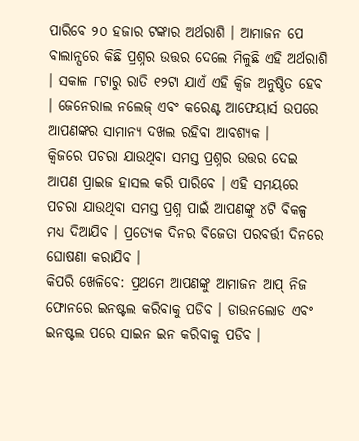ପାରିବେ ୨୦ ହଜାର ଟଙ୍କାର ଅର୍ଥରାଶି । ଆମାଜନ ପେ ବାଲାନ୍ସରେ କିଛି ପ୍ରଶ୍ନର ଉତ୍ତର ଦେଲେ ମିଳୁଛି ଏହି ଅର୍ଥରାଶି । ସକାଳ ୮ଟାରୁ ରାତି ୧୨ଟା ଯାଏଁ ଏହି କ୍ୱିଜ ଅନୁଷ୍ଠିତ ହେବ । ଜେନେରାଲ ନଲେଜ୍ ଏବଂ କରେଣ୍ଟ ଆଫେୟାର୍ସ ଉପରେ ଆପଣଙ୍କର ସାମାନ୍ୟ ଦଖଲ ରହିବା ଆବଶ୍ୟକ ।
କ୍ୱିଜରେ ପଚରା ଯାଉଥିବା ସମସ୍ତ ପ୍ରଶ୍ନର ଉତ୍ତର ଦେଇ ଆପଣ ପ୍ରାଇଜ ହାସଲ କରି ପାରିବେ । ଏହି ସମୟରେ ପଚରା ଯାଉଥିବା ସମସ୍ତ ପ୍ରଶ୍ନ ପାଇଁ ଆପଣଙ୍କୁ ୪ଟି ବିକଳ୍ପ ମଧ୍ୟ ଦିଆଯିବ । ପ୍ରତ୍ୟେକ ଦିନର ବିଜେତା ପରବର୍ତ୍ତୀ ଦିନରେ ଘୋଷଣା କରାଯିବ ।
କିପରି ଖେଳିବେ: ପ୍ରଥମେ ଆପଣଙ୍କୁ ଆମାଜନ ଆପ୍ ନିଜ ଫୋନରେ ଇନଷ୍ଟଲ କରିବାକୁ ପଡିବ । ଡାଉନଲୋଡ ଏବଂ ଇନଷ୍ଟଲ ପରେ ସାଇନ ଇନ କରିବାକୁ ପଡିବ ।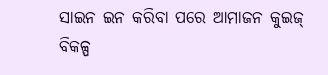ସାଇନ ଇନ କରିବା ପରେ ଆମାଜନ କୁଇଜ୍ ବିକଳ୍ପ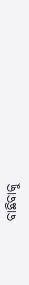ବାଛିବାକୁ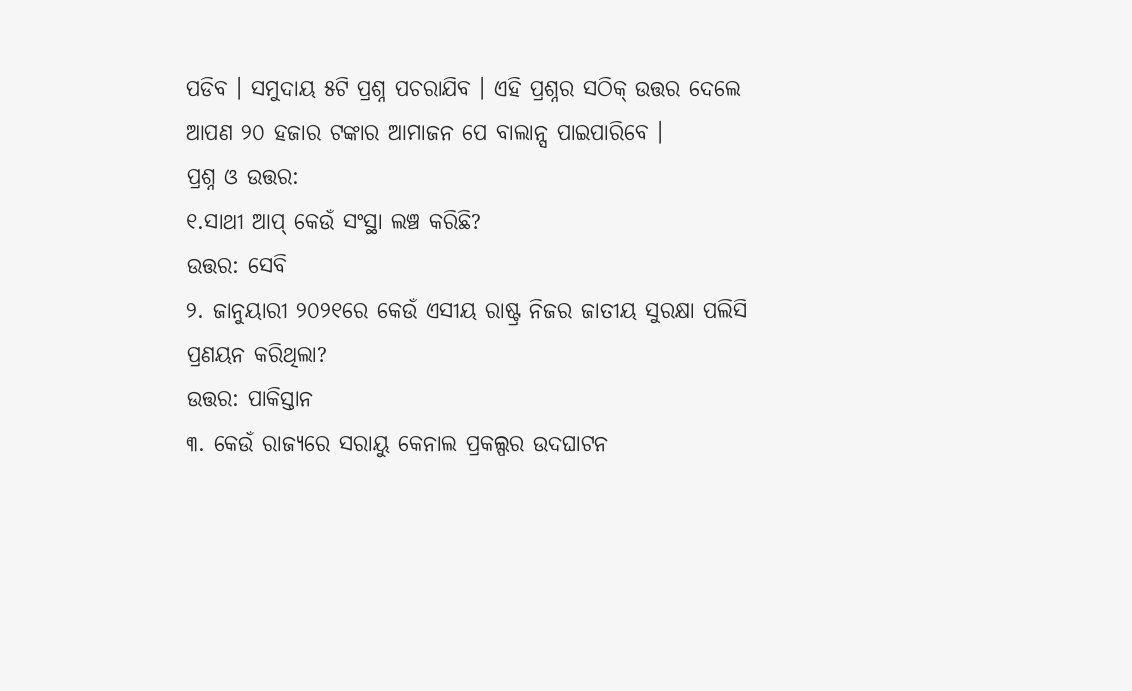ପଡିବ । ସମୁଦାୟ ୫ଟି ପ୍ରଶ୍ନ ପଚରାଯିବ । ଏହି ପ୍ରଶ୍ନର ସଠିକ୍ ଉତ୍ତର ଦେଲେ ଆପଣ ୨୦ ହଜାର ଟଙ୍କାର ଆମାଜନ ପେ ବାଲାନ୍ସ ପାଇପାରିବେ ।
ପ୍ରଶ୍ନ ଓ ଉତ୍ତର:
୧.ସାଥୀ ଆପ୍ କେଉଁ ସଂସ୍ଥା ଲଞ୍ଚ କରିଛି?
ଉତ୍ତର: ସେବି
୨. ଜାନୁୟାରୀ ୨୦୨୧ରେ କେଉଁ ଏସୀୟ ରାଷ୍ଟ୍ର ନିଜର ଜାତୀୟ ସୁରକ୍ଷା ପଲିସି ପ୍ରଣୟନ କରିଥିଲା?
ଉତ୍ତର: ପାକିସ୍ତାନ
୩. କେଉଁ ରାଜ୍ୟରେ ସରାୟୁ କେନାଲ ପ୍ରକଲ୍ପର ଉଦଘାଟନ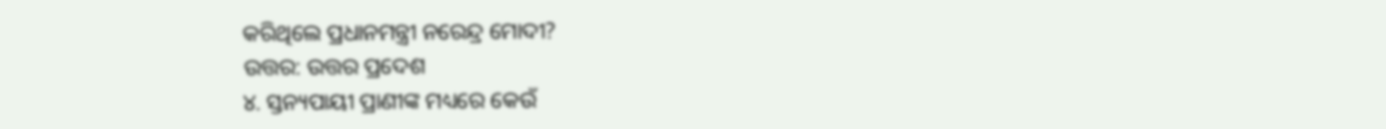କରିଥିଲେ ପ୍ରଧାନମନ୍ତ୍ରୀ ନରେନ୍ଦ୍ର ମୋଦୀ?
ଉତ୍ତର: ଉତ୍ତର ପ୍ରଦେଶ
୪. ସ୍ତନ୍ୟପାୟୀ ପ୍ରାଣୀଙ୍କ ମଧ୍ୟରେ କେଉଁ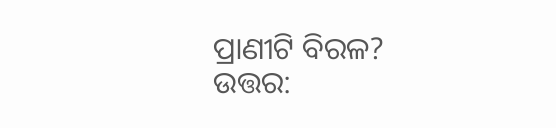ପ୍ରାଣୀଟି ବିରଳ?
ଉତ୍ତର: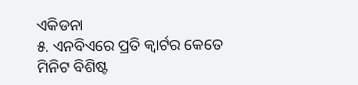ଏକିଡନା
୫. ଏନବିଏରେ ପ୍ରତି କ୍ୱାର୍ଟର କେତେ ମିନିଟ ବିଶିଷ୍ଟ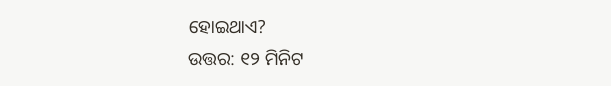ହୋଇଥାଏ?
ଉତ୍ତର: ୧୨ ମିନିଟ